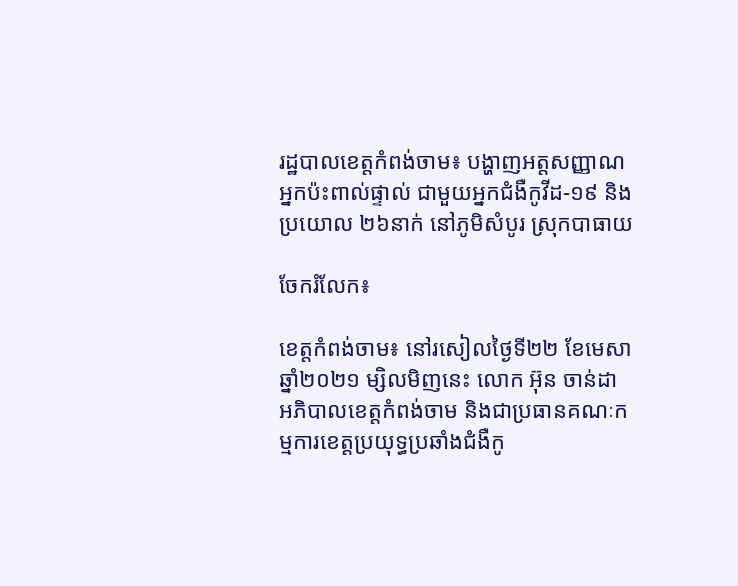រដ្ឋបាលខេត្តកំពង់ចាម៖ បង្ហាញអត្តសញ្ញាណអ្នកប៉ះពាល់ផ្ទាល់ ជាមួយអ្នកជំងឺកូវីដ-១៩ និងប្រយោល ២៦នាក់ នៅភូមិសំបូរ ស្រុកបាធាយ

ចែករំលែក៖

ខេត្តកំពង់ចាម៖ នៅរសៀលថ្ងៃទី២២ ខែមេសា ឆ្នាំ២០២១ ម្សិលមិញនេះ លោក អ៊ុន ចាន់ដា អភិបាលខេត្តកំពង់ចាម និងជាប្រធានគណៈកម្មការខេត្តប្រយុទ្ធប្រឆាំងជំងឺកូ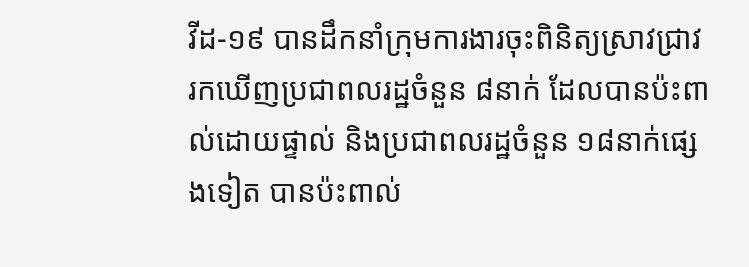វីដ-១៩ បានដឹកនាំក្រុមការងារចុះពិនិត្យស្រាវជ្រាវរកឃើញប្រជាពលរដ្ឋចំនួន ៨នាក់ ដែលបានប៉ះពាល់ដោយផ្ទាល់ និងប្រជាពលរដ្ឋចំនួន ១៨នាក់ផ្សេងទៀត បានប៉ះពាល់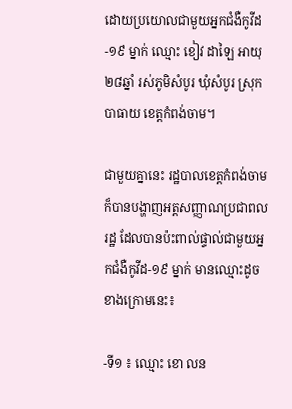ដោយប្រយោលជាមួយអ្នកជំងឺកូវីដ-១៩ ម្នាក់ ឈ្មោះ ខៀវ ដាឡៃ អាយុ២៨ឆ្នាំ រស់ភូមិសំបូរ ឃុំសំបូរ ស្រុកបាធាយ ខេត្តកំពង់ចាម។

ជាមួយគ្នានេះ រដ្ឋបាលខេត្តកំពង់ចាម ក៏បានបង្ហាញអត្តសញ្ញាណប្រជាពលរដ្ឋ ដែលបានប៉ះពាល់ផ្ទាល់ជាមួយអ្នកជំងឺកូវីដ-១៩ ម្នាក់ មានឈ្មោះដូចខាងក្រោមនេះ៖

-ទី១ ៖ ឈ្មោះ ខោ លន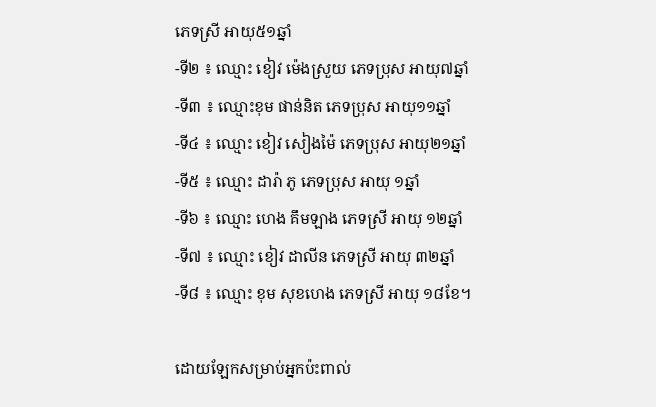ភេទស្រី អាយុ៥១ឆ្នាំ
-ទី២ ៖ ឈ្មោះ ខៀវ ម៉េងស្រួយ ភេទប្រុស អាយុ៧ឆ្នាំ
-ទី៣ ៖ ឈ្មោះខុម ផាន់និត ភេទប្រុស អាយុ១១ឆ្នាំ
-ទី៤ ៖ ឈ្មោះ ខៀវ សៀងម៉ៃ ភេទប្រុស អាយុ២១ឆ្នាំ
-ទី៥ ៖ ឈ្មោះ ដារ៉ា ភូ ភេទប្រុស អាយុ ១ឆ្នាំ
-ទី៦ ៖ ឈ្មោះ ហេង គឹមឡាង ភេទស្រី អាយុ ១២ឆ្នាំ
-ទី៧ ៖ ឈ្មោះ ខៀវ ដាលីន ភេទស្រី អាយុ ៣២ឆ្នាំ
-ទី៨ ៖ ឈ្មោះ ខុម សុខហេង ភេទស្រី អាយុ ១៨ខែ។

ដោយឡែកសម្រាប់អ្នកប៉ះពាល់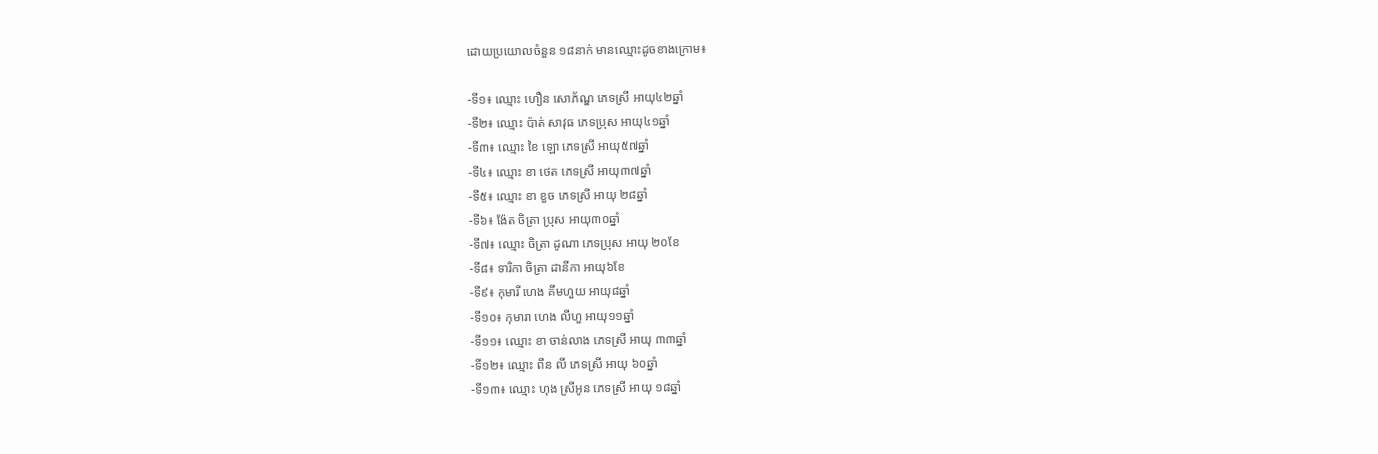ដោយប្រយោលចំនួន ១៨នាក់ មានឈ្មោះដូចខាងក្រោម៖

-ទី១៖ ឈ្មោះ ហឿន សោភ័ណ្ឌ ភេទស្រី អាយុ៤២ឆ្នាំ
-ទី២៖ ឈ្មោះ ប៉ាត់ សាវុធ ភេទប្រុស អាយុ៤១ឆ្នាំ
-ទី៣៖ ឈ្មោះ ខៃ ឡោ ភេទស្រី អាយុ៥៧ឆ្នាំ
-ទី៤៖ ឈ្មោះ ខា ថេត ភេទស្រី អាយុ៣៧ឆ្នាំ
-ទី៥៖ ឈ្មោះ ខា ខួច ភេទស្រី អាយុ ២៨ឆ្នាំ
-ទី៦៖ ង៉ែត ចិត្រា ប្រុស អាយុ៣០ឆ្នាំ
-ទី៧៖ ឈ្មោះ ចិត្រា ដូណា ភេទប្រុស អាយុ ២០ខែ
-ទី៨៖ ទារិកា ចិត្រា ដានីកា អាយុ៦ខែ
-ទី៩៖ កុមារី ហេង គឹមហួយ អាយុ៨ឆ្នាំ
-ទី១០៖ កុមារា ហេង លីហួ អាយុ១១ឆ្នាំ
-ទី១១៖ ឈ្មោះ ខា ចាន់លាង ភេទស្រី អាយុ ៣៣ឆ្នាំ
-ទី១២៖ ឈ្មោះ ពឹន លី ភេទស្រី អាយុ ៦០ឆ្នាំ
-ទី១៣៖ ឈ្មោះ ហុង ស្រីអូន ភេទស្រី អាយុ ១៨ឆ្នាំ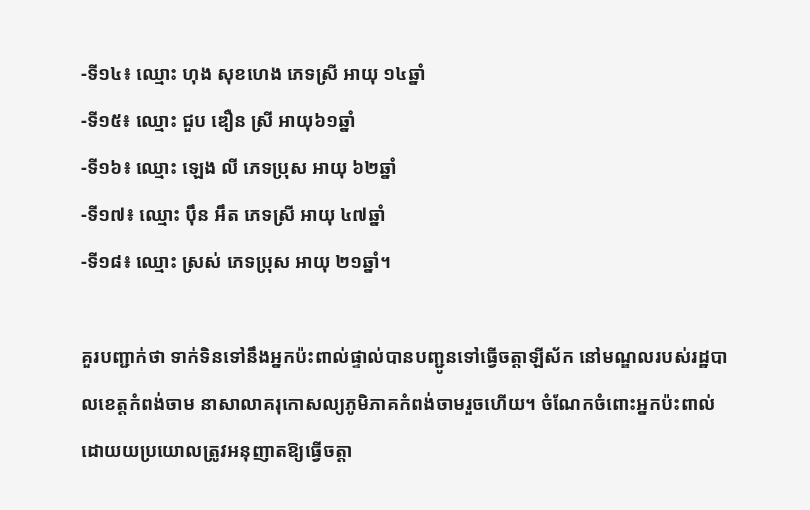-ទី១៤៖ ឈ្មោះ ហុង សុខហេង ភេទស្រី អាយុ ១៤ឆ្នាំ
-ទី១៥៖ ឈ្មោះ ជួប ឌឿន ស្រី អាយុ៦១ឆ្នាំ
-ទី១៦៖ ឈ្មោះ ឡេង លី ភេទប្រុស អាយុ ៦២ឆ្នាំ
-ទី១៧៖ ឈ្មោះ ប៉ឹន អឹត ភេទស្រី អាយុ ៤៧ឆ្នាំ
-ទី១៨៖ ឈ្មោះ ស្រស់ ភេទប្រុស អាយុ ២១ឆ្នាំ។

គួរបញ្ជាក់ថា ទាក់ទិនទៅនឹងអ្នកប៉ះពាល់ផ្ទាល់បានបញ្ជូនទៅធ្វើចត្តាឡីស័ក នៅមណ្ឌលរបស់រដ្ឋបាលខេត្តកំពង់ចាម នាសាលាគរុកោសល្យភូមិភាគកំពង់ចាមរួចហើយ។ ចំណែកចំពោះអ្នកប៉ះពាល់ ដោយយប្រយោលត្រូវអនុញាតឱ្យធ្វើចត្តា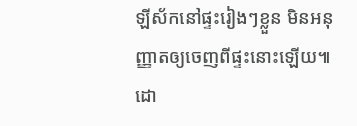ឡីស័កនៅផ្ទះរៀងៗខ្លួន មិនអនុញ្ញាតឲ្យចេញពីផ្ទះនោះឡេីយ៕ដោ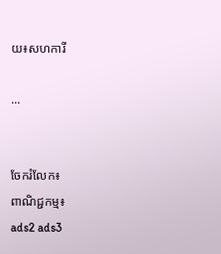យ៖សហការី

...


ចែករំលែក៖
ពាណិជ្ជកម្ម៖
ads2 ads3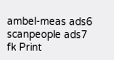ambel-meas ads6 scanpeople ads7 fk Print